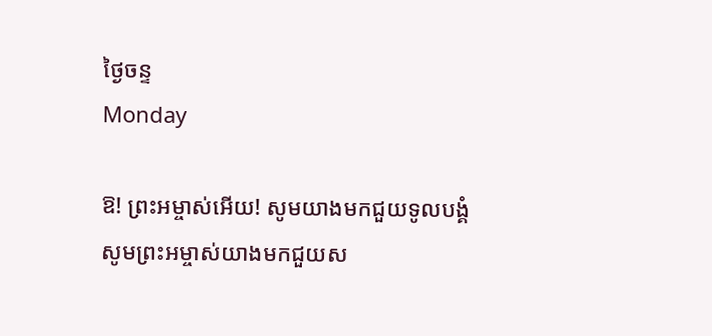ថ្ងៃចន្ទ
Monday

ឱ! ព្រះអម្ចាស់អើយ! សូមយាងមកជួយទូលបង្គំ
សូមព្រះអម្ចាស់យាងមកជួយស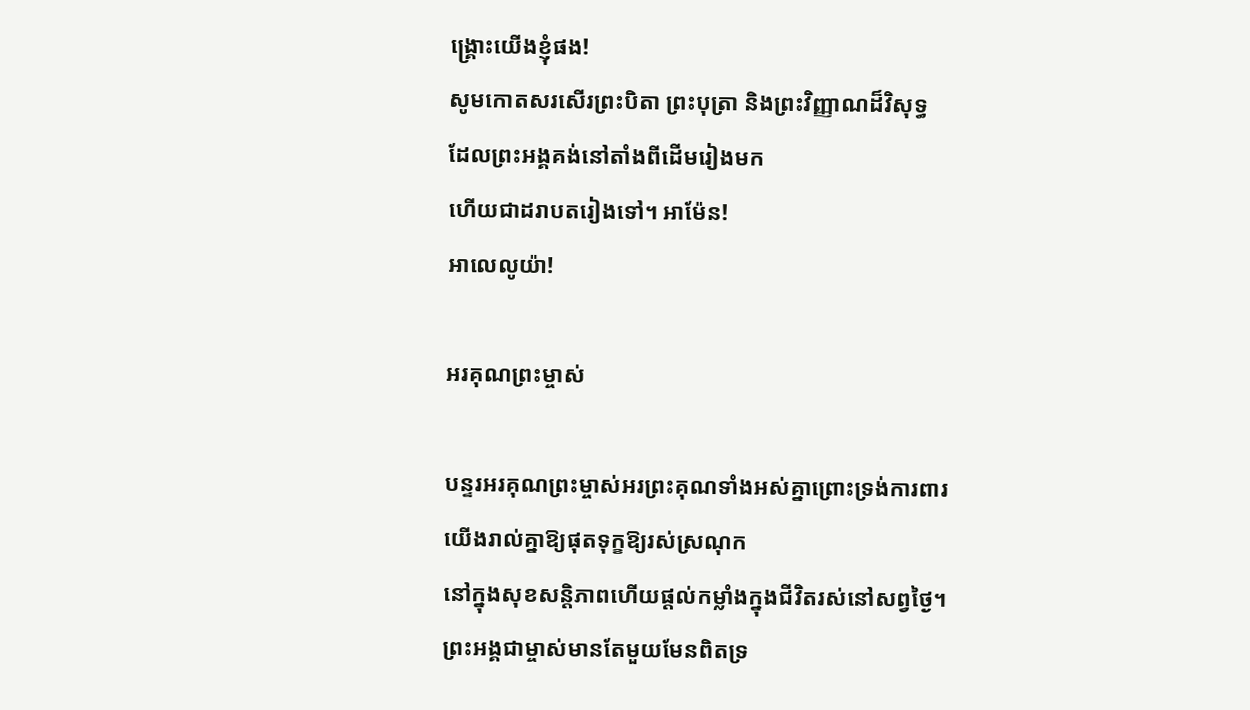ង្គ្រោះយើងខ្ញុំផង!
សូមកោតសរសើរព្រះបិតា ព្រះបុត្រា និងព្រះវិញ្ញាណដ៏វិសុទ្ធ
ដែលព្រះអង្គគង់នៅតាំងពីដើមរៀងមក
ហើយជាដរាបតរៀងទៅ។ អាម៉ែន!
អាលេលូយ៉ា!

អរគុណព្រះម្ចាស់

បន្ទរអរគុណព្រះម្ចាស់អរព្រះគុណទាំងអស់គ្នាព្រោះទ្រង់ការពារ
យើងរាល់គ្នាឱ្យផុតទុក្ខឱ្យរស់ស្រណុក
នៅក្នុងសុខសន្តិភាពហើយផ្តល់កម្លាំងក្នុងជីវិតរស់នៅសព្វថ្ងៃ។
ព្រះអង្គជាម្ចាស់មានតែមួយមែនពិតទ្រ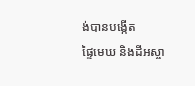ង់បានបង្កើត
ផ្ទៃមេឃ និងដីអស្ចា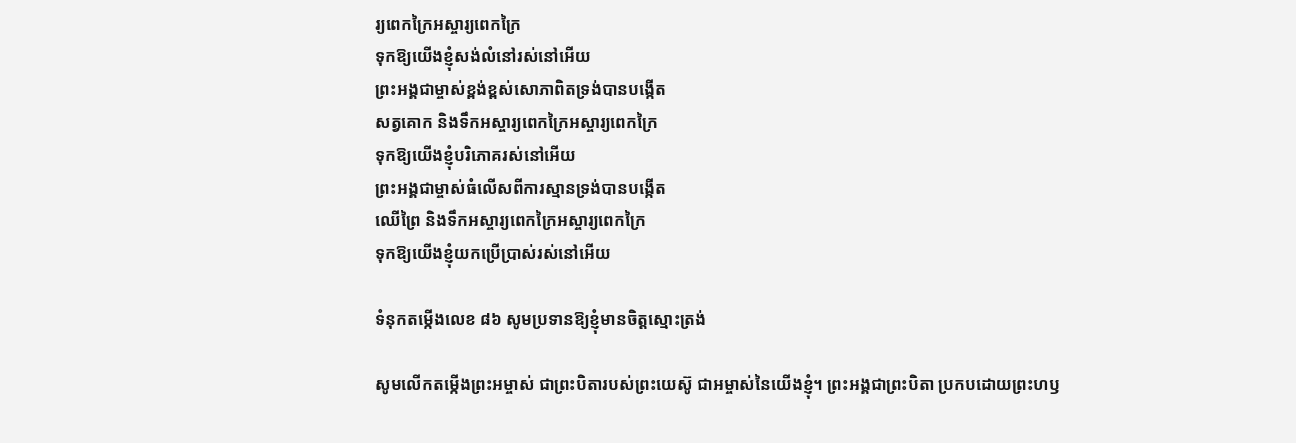រ្យពេកក្រៃអស្ចារ្យពេកក្រៃ
ទុកឱ្យយើងខ្ញុំសង់លំនៅរស់នៅអើយ
ព្រះអង្គជាម្ចាស់ខ្ពង់ខ្ពស់សោភាពិតទ្រង់បានបង្កើត
សត្វគោក និងទឹកអស្ចារ្យពេកក្រៃអស្ចារ្យពេកក្រៃ
ទុកឱ្យយើងខ្ញុំបរិភោគរស់នៅអើយ
ព្រះអង្គជាម្ចាស់ធំលើសពីការស្មានទ្រង់បានបង្កើត
ឈើព្រៃ និងទឹកអស្ចារ្យពេកក្រៃអស្ចារ្យពេកក្រៃ
ទុកឱ្យយើងខ្ញុំយកប្រើប្រាស់រស់នៅអើយ

ទំនុកតម្កើងលេខ ៨៦ សូមប្រទានឱ្យខ្ញុំមានចិត្ដស្មោះត្រង់

សូមលើកតម្កើងព្រះអម្ចាស់ ជាព្រះបិតារបស់ព្រះយេស៊ូ ជាអម្ចាស់នៃយើងខ្ញុំ។ ព្រះអង្គជាព្រះបិតា ប្រកបដោយព្រះហឫ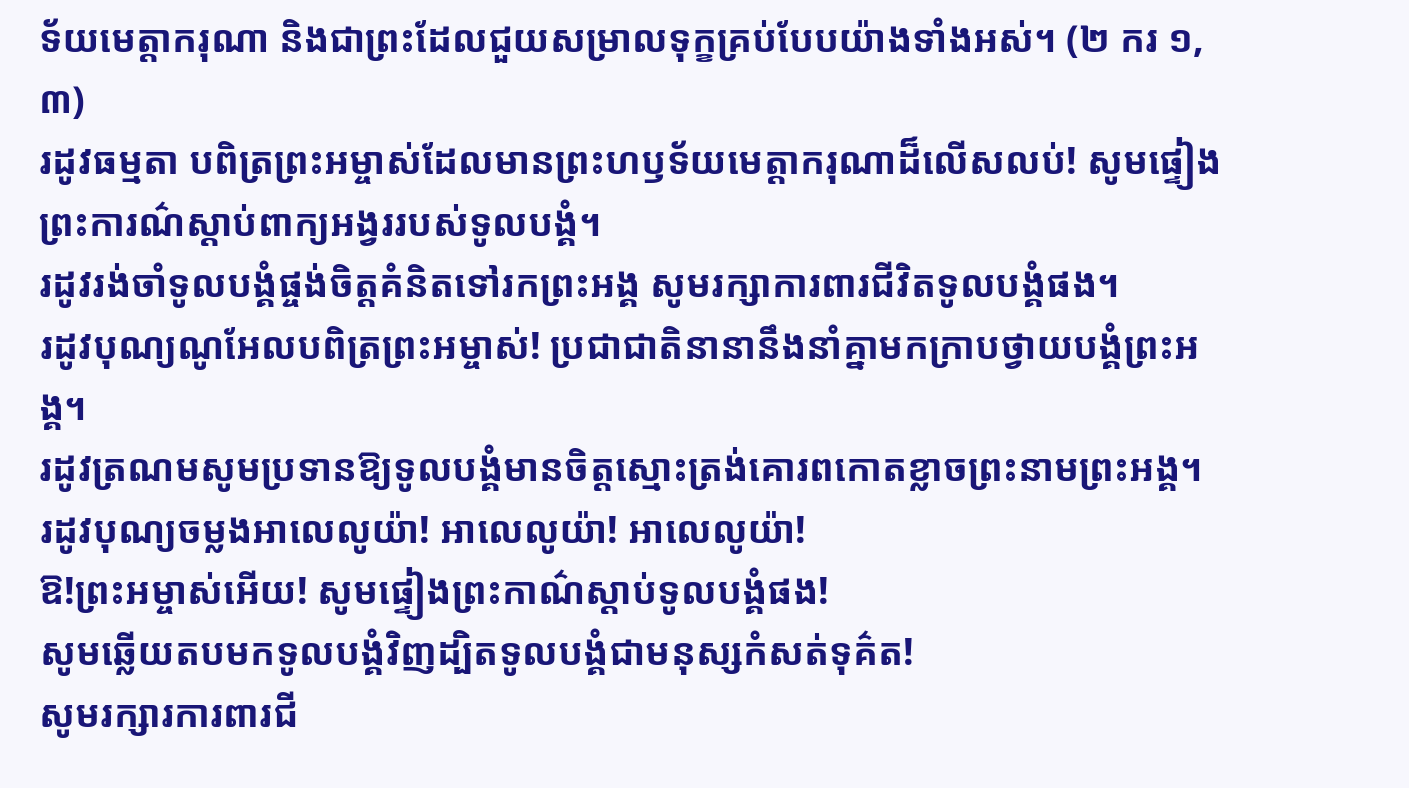ទ័យមេត្ដាករុណា និងជាព្រះដែលជួយសម្រាលទុក្ខគ្រប់បែបយ៉ាងទាំងអស់។ (២ ករ ១,៣)
រដូវធម្មតា បពិត្រព្រះអម្ចាស់ដែលមានព្រះហឫទ័យមេត្ដាករុណាដ៏លើសលប់! សូមផ្ទៀងព្រះការណ៌ស្ដាប់ពាក្យអង្វររបស់ទូលបង្គំ។
រដូវរង់ចាំទូលបង្គំផ្ចង់ចិត្ដគំនិតទៅរកព្រះអង្គ សូមរក្សាការពារជីវិតទូលបង្គំផង។
រដូវបុណ្យណូអែលបពិត្រព្រះអម្ចាស់! ប្រជាជាតិនានានឹងនាំគ្នាមកក្រាបថ្វាយបង្គំព្រះអង្គ។
រដូវត្រណមសូមប្រទានឱ្យទូលបង្គំមានចិត្ដស្មោះត្រង់គោរពកោតខ្លាចព្រះនាមព្រះអង្គ។
រដូវបុណ្យចម្លងអាលេលូយ៉ា! អាលេលូយ៉ា! អាលេលូយ៉ា!
ឱ!ព្រះអម្ចាស់អើយ! សូមផ្ទៀងព្រះកាណ៌ស្ដាប់ទូលបង្គំផង!
សូមឆ្លើយតបមកទូលបង្គំវិញដ្បិតទូលបង្គំជាមនុស្សកំសត់ទុគ៌ត!
សូមរក្សារការពារជី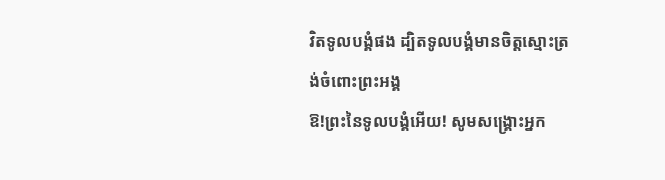វិតទូលបង្គំផង ដ្បិតទូលបង្គំមានចិត្ដស្មោះត្រង់ចំពោះព្រះអង្គ
ឱ!ព្រះនៃទូលបង្គំអើយ! សូមសង្គ្រោះអ្នក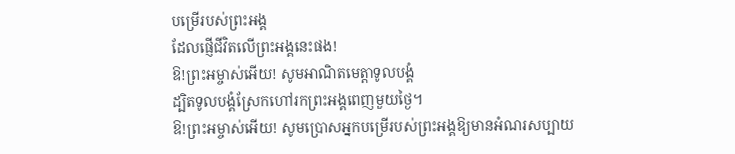បម្រើរបស់ព្រះអង្គ
ដែលផ្ញើជីវិតលើព្រះអង្គនេះផង!
ឱ!ព្រះអម្ចាស់អើយ! សូមអាណិតមេត្ដាទូលបង្គំ
ដ្បិតទូលបង្គំស្រែកហៅរកព្រះអង្គពេញមួយថ្ងៃ។
ឱ!ព្រះអម្ចាស់អើយ! សូមប្រោសអ្នកបម្រើរបស់ព្រះអង្គឱ្យមានអំណរសប្បាយ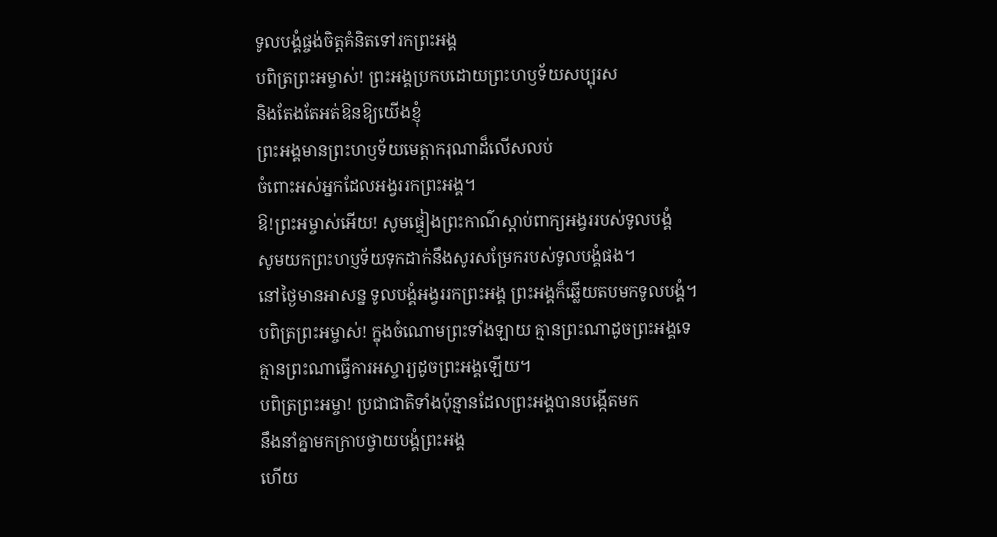ទូលបង្គំផ្ចង់ចិត្តគំនិតទៅរកព្រះអង្គ
បពិត្រព្រះអម្ចាស់! ព្រះអង្គប្រកបដោយព្រះហឫទ័យសប្បុរស
និងតែងតែអត់ឱនឱ្យយើងខ្ញុំ
ព្រះអង្គមានព្រះហឫទ័យមេត្តាករុណាដ៏លើសលប់
ចំពោះអស់អ្នកដែលអង្វររកព្រះអង្គ។
ឱ!ព្រះអម្ចាស់អើយ! សូមផ្ទៀងព្រះកាណ៌ស្តាប់ពាក្យអង្វររបស់ទូលបង្គំ
សូមយកព្រះហប្ញទ័យទុកដាក់នឹងសូរសម្រែករបស់ទូលបង្គំផង។
នៅថ្ងៃមានអាសន្ន ទូលបង្គំអង្វររកព្រះអង្គ ព្រះអង្គក៏ឆ្លើយតបមកទូលបង្គំ។
បពិត្រព្រះអម្ចាស់! ក្នុងចំណោមព្រះទាំងឡាយ គ្មានព្រះណាដូចព្រះអង្គទេ
គ្មានព្រះណាធ្វើការអស្ចារ្យដូចព្រះអង្គឡើយ។
បពិត្រព្រះអម្ចា! ប្រជាជាតិទាំងប៉ុន្មានដែលព្រះអង្គបានបង្កើតមក
នឹងនាំគ្នាមកក្រាបថ្វាយបង្គំព្រះអង្គ
ហើយ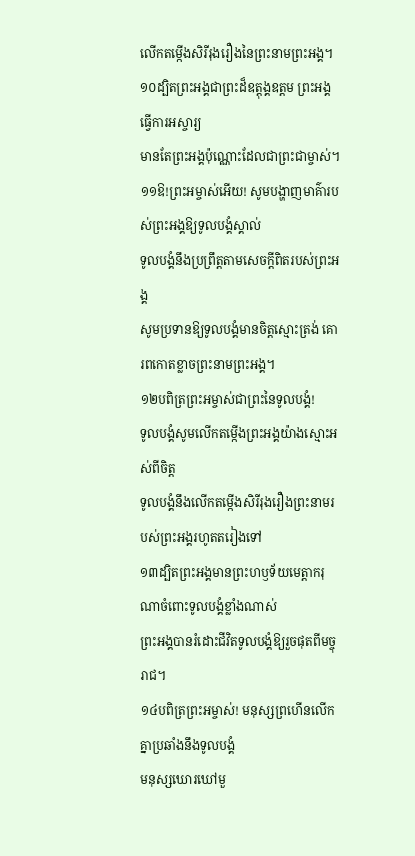លើកតម្កើងសិរីរុងរឿងនៃព្រះនាមព្រះអង្គ។
១០ដ្បិតព្រះអង្គជាព្រះដ៏ឧត្ដុង្គឧត្តម ព្រះអង្គធ្វើការអស្ចារ្យ
មានតែព្រះអង្គប៉ុណ្ណោះដែលជាព្រះជាម្ចាស់។
១១ឱ!ព្រះអម្ចាស់អើយ! សូមបង្ហាញមាគ៌ារបស់ព្រះអង្គឱ្យទូលបង្គំស្គាល់
ទូលបង្គំនឹងប្រព្រឹត្តតាមសេចក្តីពិតរបស់ព្រះអង្គ
សូមប្រទានឱ្យទូលបង្គំមានចិត្តស្មោះត្រង់ គោរពកោតខ្លាចព្រះនាមព្រះអង្គ។
១២បពិត្រព្រះអម្ចាស់ជាព្រះនៃទូលបង្គំ!
ទូលបង្គំសូមលើកតម្កើងព្រះអង្គយ៉ាងស្មោះអស់ពីចិត្ត
ទូលបង្គំនឹងលើកតម្កើងសិរីរុងរឿងព្រះនាមរបស់ព្រះអង្គរហូតតរៀងទៅ
១៣ដ្បិតព្រះអង្គមានព្រះហឫទ័យមេត្តាករុណាចំពោះទូលបង្គំខ្លាំងណាស់
ព្រះអង្គបានរំដោះជីវិតទូលបង្គំឱ្យរួចផុតពីមច្ចុរាជ។
១៤បពិត្រព្រះអម្ចាស់! មនុស្សព្រហើនលើកគ្នាប្រឆាំងនឹងទូលបង្គំ
មនុស្សឃោរឃៅមួ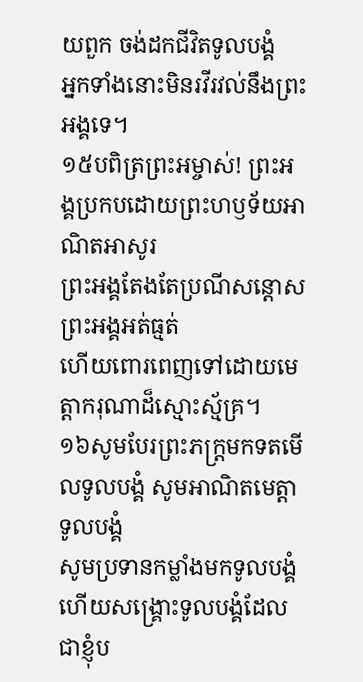យពួក ចង់ដកជីវិតទូលបង្គំ
អ្នកទាំងនោះមិនរវីរវល់នឹងព្រះអង្គទេ។
១៥បពិត្រព្រះអម្ចាស់! ព្រះអង្គប្រកបដោយព្រះហឫទ័យអាណិតអាសូរ
ព្រះអង្គតែងតែប្រណីសន្តោស ព្រះអង្គអត់ធ្មត់
ហើយពោរពេញទៅដោយមេត្តាករុណាដ៏ស្មោះស្ម័គ្រ។
១៦សូមបែរព្រះភក្ត្រមកទតមើលទូលបង្គំ សូមអាណិតមេត្តាទូលបង្គំ
សូមប្រទានកម្លាំងមកទូលបង្គំ
ហើយសង្គ្រោះទូលបង្គំដែលជាខ្ញុំប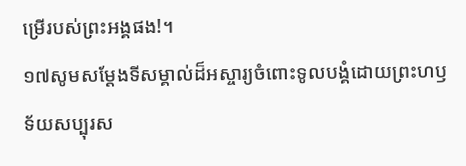ម្រើរបស់ព្រះអង្គផង!។
១៧សូមសម្ដែងទីសម្គាល់ដ៏អស្ចារ្យចំពោះទូលបង្គំដោយព្រះហឫទ័យសប្បុរស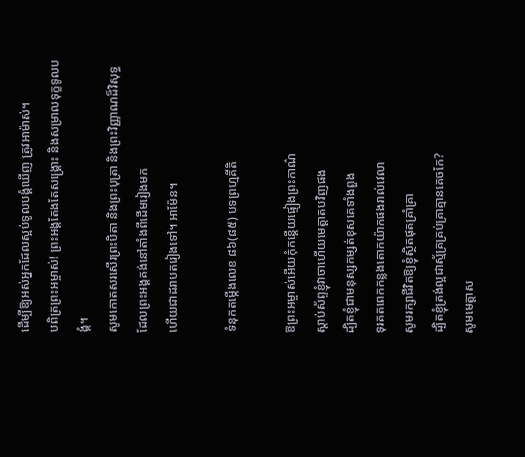ដើម្បីឱ្យអស់អ្នកដែលស្អប់ទូលបង្គំឃើញ ត្រូវអាម៉ាស់។
បពិត្រព្រះអម្ចាស់! ព្រះអង្គតែងតែសង្គ្រោះ និងសម្រាលទុក្ខទូលបង្គំ។
សូមកោតសរសើរព្រះបិតា និងព្រះបុត្រា និងព្រះវិញ្ញាណដ៏វិសុទ្ធ
ដែលព្រះអង្គគង់នៅតាំងពីដើមរៀងមក
ហើយជាដរាបតរៀងទៅ។ អាម៉ែន។

ទំនុកតម្កើងលេខ ៨៦(៨៥) បទព្រហ្មគីតិ

ឱព្រះអម្ចាស់អើយកុំកន្តើយផ្ទៀងព្រះកាណ៌
ស្តាប់ស័ព្ទខ្ញុំវាចាហើយមេត្តាតបវិញផង
ដ្បិតខ្ញុំជាមនុស្សកម្សត់ខុសគេទាំងពួង
ទុរគតពេកកន្លងតោកយ៉ាកផងរាល់វេលា
សូមរក្សាជីវិតឱ្យខ្ញុំស្ថិតផុតគ្រាំគ្រា
ដ្បិតខ្ញុំត្រង់ល្អជាស្ម័គ្រគ្រប់គ្រាគ្មានគេចកែ?
សូមមេត្តាស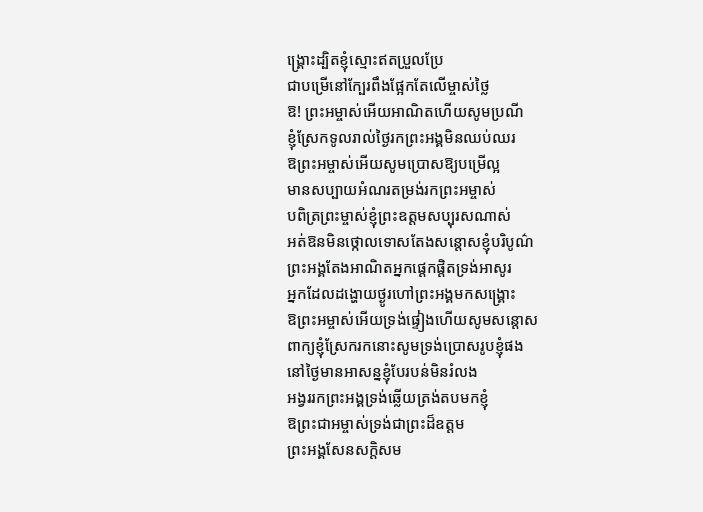ង្គ្រោះដ្បិតខ្ញុំស្មោះឥតប្រួលប្រែ
ជាបម្រើនៅក្បែរពឹងផ្អែកតែលើម្ចាស់ថ្លៃ
ឱ! ព្រះអម្ចាស់អើយអាណិតហើយសូមប្រណី
ខ្ញុំស្រែកទូលរាល់ថ្ងៃរកព្រះអង្គមិនឈប់ឈរ
ឱព្រះអម្ចាស់អើយសូមប្រោសឱ្យបម្រើល្អ
មានសប្បាយអំណរតម្រង់រកព្រះអម្ចាស់
បពិត្រព្រះម្ចាស់ខ្ញុំព្រះឧត្តមសប្បុរសណាស់
អត់ឱនមិនថ្កោលទោសតែងសន្តោសខ្ញុំបរិបូណ៌
ព្រះអង្គតែងអាណិតអ្នកផ្តេកផ្តិតទ្រង់អាសូរ
អ្នកដែលដង្ហោយថ្ងូរហៅព្រះអង្គមកសង្គ្រោះ
ឱព្រះអម្ចាស់អើយទ្រង់ផ្ទៀងហើយសូមសន្តោស
ពាក្យខ្ញុំស្រែករកនោះសូមទ្រង់ប្រោសរូបខ្ញុំផង
នៅថ្ងៃមានអាសន្នខ្ញុំបែរបន់មិនរំលង
អង្វររកព្រះអង្គទ្រង់ឆ្លើយត្រង់តបមកខ្ញុំ
ឱព្រះជាអម្ចាស់ទ្រង់ជាព្រះដ៏ឧត្តម
ព្រះអង្គសែនសក្តិសម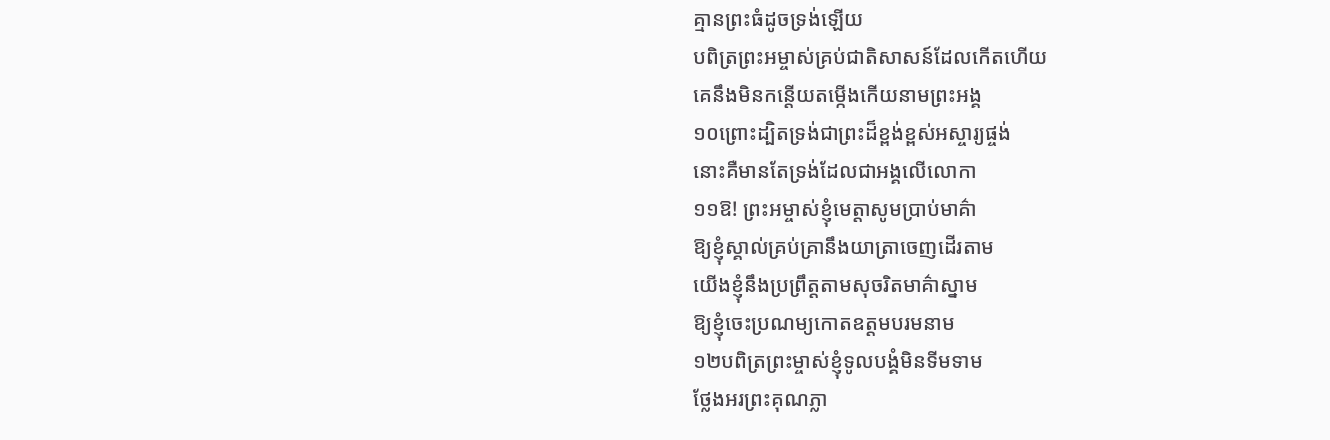គ្មានព្រះធំដូចទ្រង់ឡើយ
បពិត្រព្រះអម្ចាស់គ្រប់ជាតិសាសន៍ដែលកើតហើយ
គេនឹងមិនកន្តើយតម្កើងកើយនាមព្រះអង្គ
១០ព្រោះដ្បិតទ្រង់ជាព្រះដ៏ខ្ពង់ខ្ពស់អស្ចារ្យផ្ចង់
នោះគឺមានតែទ្រង់ដែលជាអង្គលើលោកា
១១ឱ! ព្រះអម្ចាស់ខ្ញុំមេត្តាសូមប្រាប់មាគ៌ា
ឱ្យខ្ញុំស្គាល់គ្រប់គ្រានឹងយាត្រាចេញដើរតាម
យើងខ្ញុំនឹងប្រព្រឹត្តតាមសុចរិតមាគ៌ាស្នាម
ឱ្យខ្ញុំចេះប្រណម្យកោតឧត្តមបរមនាម
១២បពិត្រព្រះម្ចាស់ខ្ញុំទូលបង្គំមិនទីមទាម
ថ្លែងអរព្រះគុណភ្លា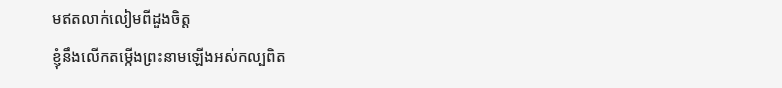មឥតលាក់លៀមពីដួងចិត្ត
ខ្ញុំនឹងលើកតម្កើងព្រះនាមឡើងអស់កល្បពិត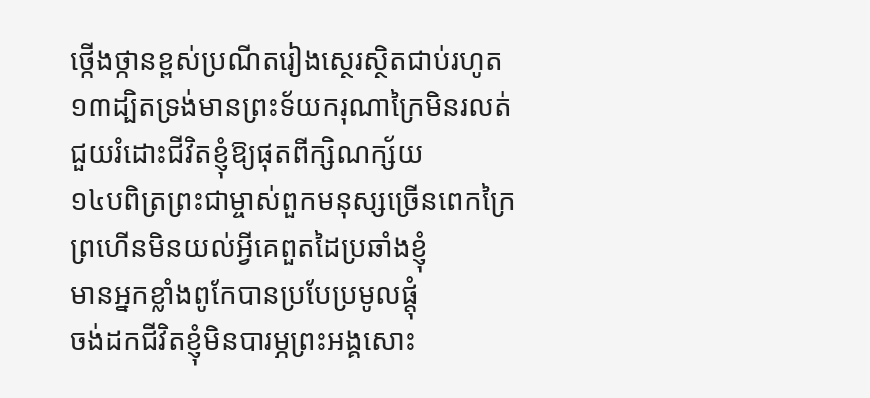ថ្កើងថ្កានខ្ពស់ប្រណីតរៀងស្ថេរស្ថិតជាប់រហូត
១៣ដ្បិតទ្រង់មានព្រះទ័យករុណាក្រៃមិនរលត់
ជួយរំដោះជីវិតខ្ញុំឱ្យផុតពីក្សិណក្ស័យ
១៤បពិត្រព្រះជាម្ចាស់ពួកមនុស្សច្រើនពេកក្រៃ
ព្រហើនមិនយល់អ្វីគេពួតដៃប្រឆាំងខ្ញុំ
មានអ្នកខ្លាំងពូកែបានប្របែប្រមូលផ្តុំ
ចង់ដកជីវិតខ្ញុំមិនបារម្ភព្រះអង្គសោះ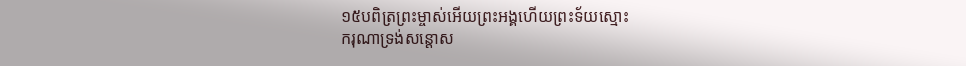១៥បពិត្រព្រះម្ចាស់អើយព្រះអង្គហើយព្រះទ័យស្មោះ
ករុណាទ្រង់សន្តោស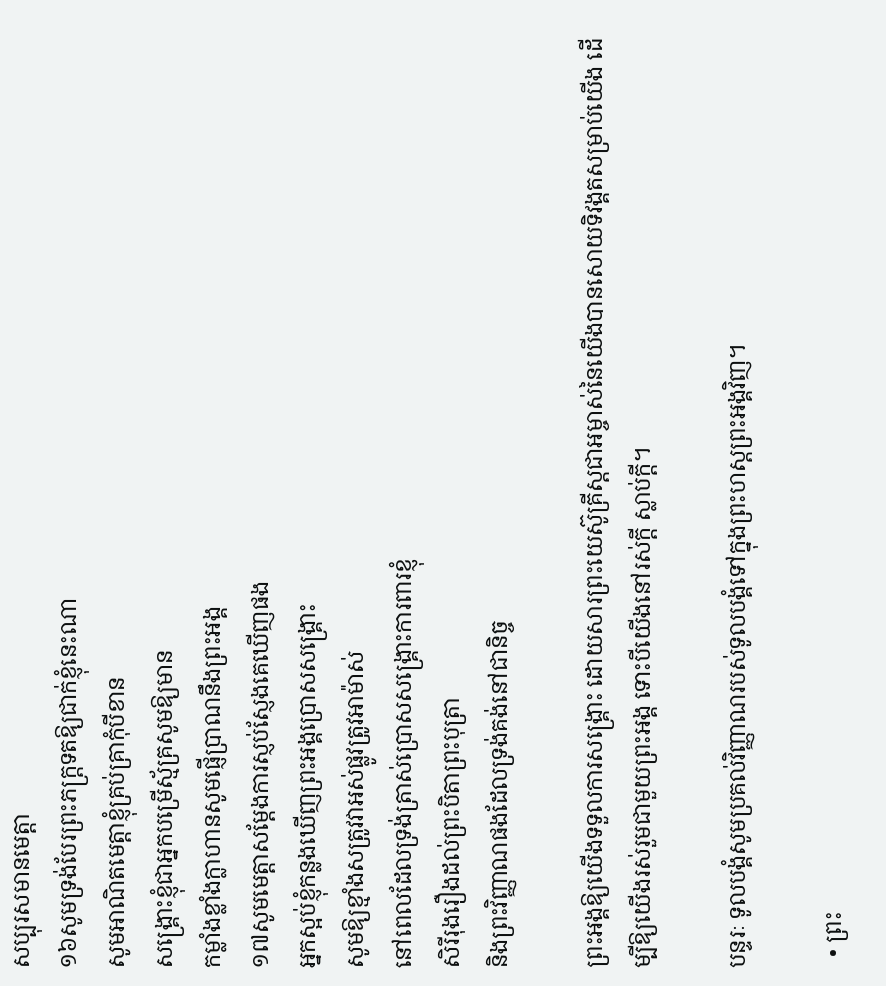សប្បុរសមានមេត្តា
១៦សូមទ្រង់បែរព្រះភក្ត្រទតឱ្យជាក់ខ្ញុំនេះណា
សូមអាណិតមេត្តាខ្ញុំគ្រប់គ្រាកុំបីខាន
សង្គ្រោះខ្ញុំជាអ្នកបម្រើស្ម័គ្រសូមឱ្យមាន
កម្លាំងខ្លាំងក្លាហានសូមផ្ញើប្រាណនឹងព្រះអង្គ
១៧សូមមេត្តាសម្តែងការស្ញប់ស្ញែងគេឃើញផង
អ្នកស្អប់ខ្ញុំកន្លងឃើញព្រះអង្គប្រោសសង្គ្រោះ
សូមឱ្យខ្មាំងសត្រូវវាអស់ផ្លូវត្រូវអាម៉ាស់
នៅពេលដែលទ្រង់ត្រាស់ប្រោសសង្គ្រោះការពារខ្ញុំ
សិរីរុងរឿងដល់ព្រះបិតាព្រះបុត្រា
និងព្រះវិញ្ញាណផងដែលទ្រង់គង់នៅជានិច្ច

ព្រះអង្គឱ្យយើងទទួលការសង្គ្រោះ ដោយសារព្រះយេស៊ូគ្រីស្ដជាអម្ចាស់នៃយើងបានសោយទិវង្គតសម្រាប់យើង ដើម្បីឱ្យយើងរស់រួមជាមួយព្រះអង្គ ទោះបីយើងនៅរស់ក្ដី ស្លាប់ក្ដី។

បន្ទរៈ ទូលបង្គំសូមប្រគល់វិញ្ញាណរបស់ទូលបង្គំទៅក្នុងព្រះហស្តព្រះអង្គវិញ។

  • ព្រះ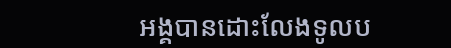អង្គបានដោះលែងទូលប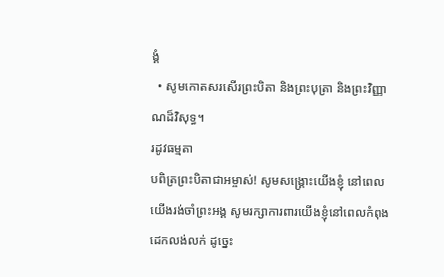ង្គំ
  • សូមកោតសរសើរព្រះបិតា និងព្រះបុត្រា និងព្រះវិញ្ញាណដ៏វិសុទ្ធ។
រដូវធម្មតា
បពិត្រព្រះបិតាជាអម្ចាស់! សូមសង្គ្រោះយើងខ្ញុំ នៅពេលយើងរង់ចាំព្រះអង្គ សូមរក្សាការពារយើងខ្ញុំនៅពេលកំពុងដេកលង់លក់ ដូច្នេះ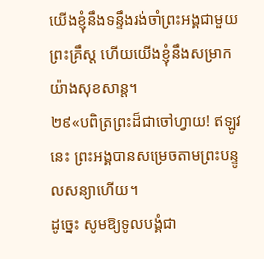យើងខ្ញុំនឹងទន្ទឹងរង់ចាំព្រះអង្គជាមួយព្រះគ្រឹស្ត ហើយយើងខ្ញុំនឹងសម្រាកយ៉ាងសុខសាន្ត។
២៩«បពិត្រព្រះដ៏ជាចៅហ្វាយ! ឥឡូវនេះ ព្រះ‌អង្គបានសម្រេចតាមព្រះ‌បន្ទូលសន្យាហើយ។
ដូច្នេះ សូមឱ្យទូល‌បង្គំជា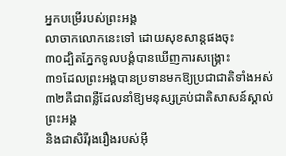អ្នកបម្រើរបស់ព្រះ‌អង្គ
លាចាកលោកនេះទៅ ដោយសុខ‌សាន្តផងចុះ
៣០ដ្បិតភ្នែកទូល‌បង្គំបានឃើញការសង្គ្រោះ
៣១ដែលព្រះ‌អង្គបានប្រទានមកឱ្យប្រជា‌ជាតិទាំងអស់
៣២គឺជាពន្លឺដែលនាំឱ្យមនុស្សគ្រប់ជាតិសាសន៍ស្គាល់ព្រះ‌អង្គ
និងជាសិរី‌រុងរឿងរបស់អ៊ី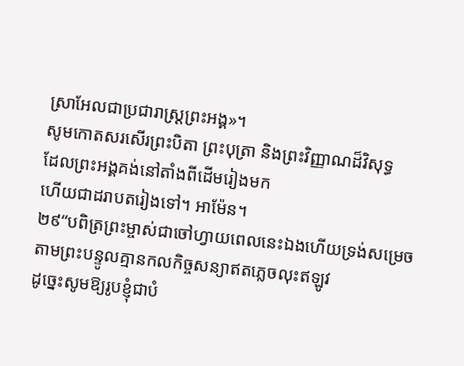ស្រា‌អែលជាប្រជា‌រាស្ដ្រព្រះ‌អង្គ»។
សូមកោតសរសើរព្រះបិតា ព្រះបុត្រា និងព្រះវិញ្ញាណដ៏វិសុទ្ធ
ដែលព្រះអង្គគង់នៅតាំងពីដើមរៀងមក
ហើយជាដរាបតរៀងទៅ។ អាម៉ែន។
២៩“បពិត្រព្រះម្ចាស់ជាចៅហ្វាយពេលនេះឯងហើយទ្រង់សម្រេច
តាមព្រះបន្ទូលគ្មានកលកិច្ចសន្យាឥតភ្លេចលុះឥឡូវ
ដូច្នេះសូមឱ្យរូបខ្ញុំជាបំ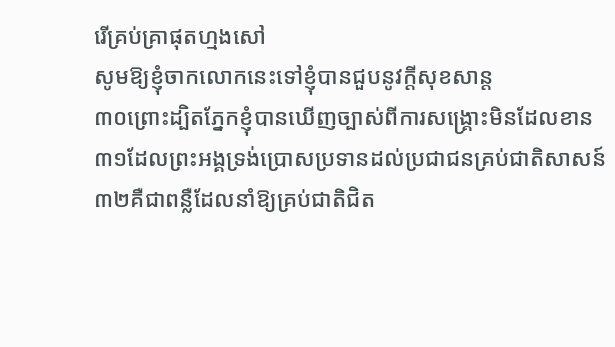រើគ្រប់គ្រាផុតហ្មងសៅ
សូមឱ្យខ្ញុំចាកលោកនេះទៅខ្ញុំបានជួបនូវក្តីសុខសាន្ត
៣០ព្រោះដ្បិតភ្នែកខ្ញុំបានឃើញច្បាស់ពីការសង្គ្រោះមិនដែលខាន
៣១ដែលព្រះអង្គទ្រង់ប្រោសប្រទានដល់ប្រជាជនគ្រប់ជាតិសាសន៍
៣២គឺជាពន្លឺដែលនាំឱ្យគ្រប់ជាតិជិត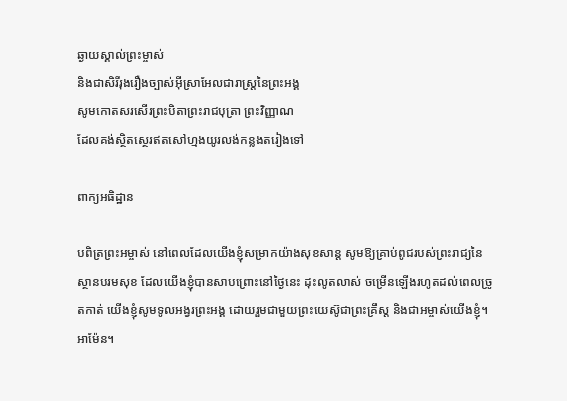ឆ្ងាយស្គាល់ព្រះម្ចាស់
និងជាសិរីរុងរឿងច្បាស់អ៊ីស្រាអែលជារាស្ត្រនៃព្រះអង្គ
សូមកោតសរសើរព្រះបិតាព្រះរាជបុត្រា ព្រះវិញ្ញាណ
ដែលគង់ស្ថិតស្ថេរឥតសៅហ្មងយូរលង់កន្លងតរៀងទៅ

ពាក្យអធិដ្ឋាន

បពិត្រព្រះអម្ចាស់ នៅពេលដែលយើងខ្ញុំសម្រាកយ៉ាងសុខសាន្ត សូមឱ្យគ្រាប់ពូជរបស់ព្រះរាជ្យនៃស្ថានបរមសុខ ដែលយើងខ្ញុំបានសាបព្រោះនៅថ្ងៃនេះ ដុះលូតលាស់ ចម្រើនឡើងរហូតដល់ពេលច្រូតកាត់ យើងខ្ញុំសូមទូលអង្វរព្រះអង្គ ដោយរួមជាមួយព្រះយេស៊ូជាព្រះគ្រឹស្ត និងជាអម្ចាស់យើងខ្ញុំ។ អាម៉ែន។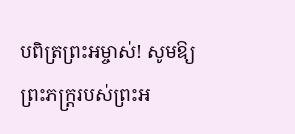បពិត្រព្រះអម្ចាស់! សូមឱ្យព្រះភក្ត្ររបស់ព្រះអ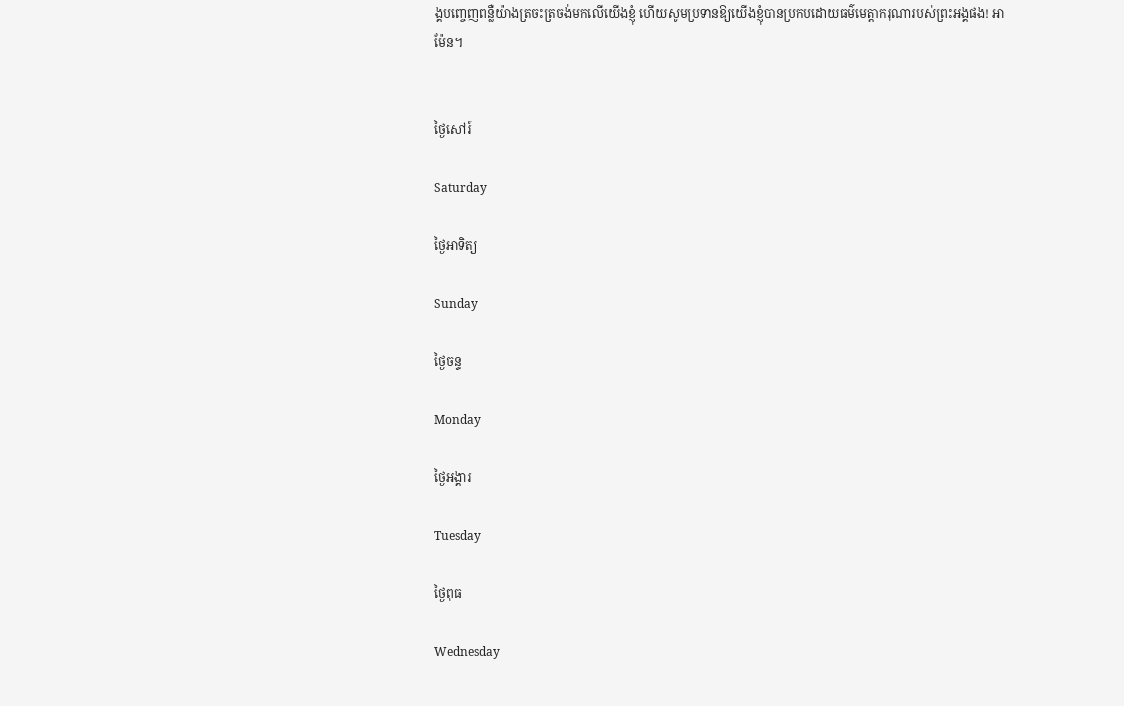ង្គបញ្ចេញពន្លឺយ៉ាងត្រចះត្រចង់មកលើយើងខ្ញុំ ហើយសូមប្រទានឱ្យយើងខ្ញុំបានប្រកបដោយធម៌មេត្តាករុណារបស់ព្រះអង្គផង! អាម៉ែន។


ថ្ងៃសៅរ៍

Saturday

ថ្ងៃអាទិត្យ

Sunday

ថ្ងៃចន្ទ

Monday

ថ្ងៃអង្គារ

Tuesday

ថ្ងៃពុធ

Wednesday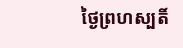ថ្ងៃព្រហស្បតិ៍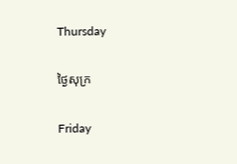Thursday

ថ្ងៃសុក្រ

Friday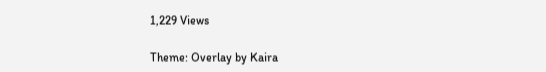1,229 Views

Theme: Overlay by Kaira